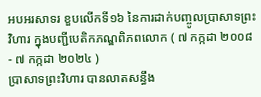អបអរសាទរ ខួបលើកទី១៦ នៃការដាក់បញ្ចូលប្រាសាទព្រះវិហារ ក្នុងបញ្ជីបេតិកភណ្ឌពិភពលោក ( ៧ កក្កដា ២០០៨ - ៧ កក្កដា ២០២៤ )
ប្រាសាទព្រះវិហារ បានលាតសន្ធឹង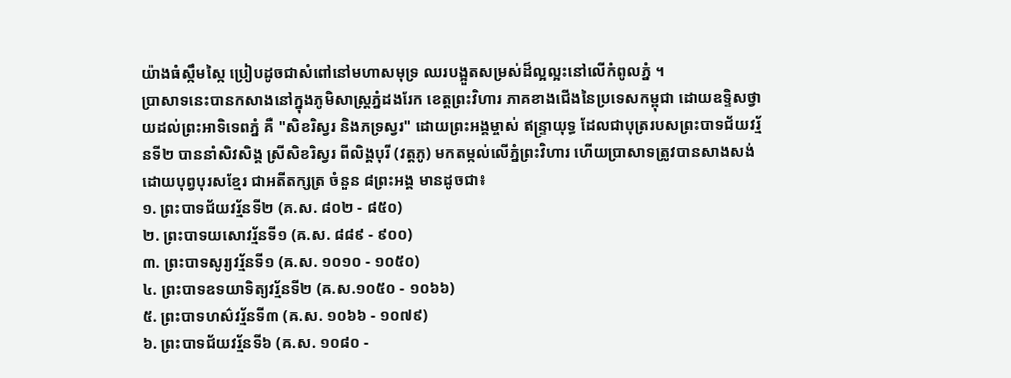យ៉ាងធំស្កឹមស្កៃ ប្រៀបដូចជាសំពៅនៅមហាសមុទ្រ ឈរបង្អួតសម្រស់ដ៏ល្អល្អះនៅលើកំពូលភ្នំ ។
ប្រាសាទនេះបានកសាងនៅក្នុងភូមិសាស្រ្តភ្នំដងរែក ខេត្តព្រះវិហារ ភាគខាងជេីងនៃប្រទេសកម្ពុជា ដោយឧទ្ទិសថ្វាយដល់ព្រះអាទិទេពភ្នំ គឺ "សិខរិស្វរ និងភទ្រស្វរ" ដោយព្រះអង្គម្ចាស់ ឥន្ទ្រាយុទ្ធ ដែលជាបុត្ររបសព្រះបាទជ័យវរ្ម័នទី២ បាននាំសិវសិង្គ ស្រីសិខរិស្វរ ពីលិង្គបុរី (វត្តភូ) មកតម្កល់លើភ្នំព្រះវិហារ ហើយប្រាសាទត្រូវបានសាងសង់ដោយបុព្វបុរសខ្មែរ ជាអតីតក្សត្រ ចំនួន ៨ព្រះអង្គ មានដូចជា៖
១. ព្រះបាទជ័យវរ្ម័នទី២ (គ.ស. ៨០២ - ៨៥០)
២. ព្រះបាទយសោវរ្ម័នទី១ (ឝ.ស. ៨៨៩ - ៩០០)
៣. ព្រះបាទសូរ្យវរ្ម័នទី១ (ឝ.ស. ១០១០ - ១០៥០)
៤. ព្រះបាទឧទយាទិត្យវរ្ម័នទី២ (ឝ.ស.១០៥០ - ១០៦៦)
៥. ព្រះបាទហស៌វរ្ម័នទី៣ (ឝ.ស. ១០៦៦ - ១០៧៩)
៦. ព្រះបាទជ័យវរ្ម័នទី៦ (ឝ.ស. ១០៨០ -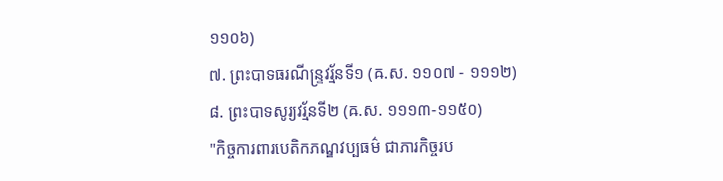១១០៦)
៧. ព្រះបាទធរណីន្ទ្រវរ្ម័នទី១ (ឝ.ស. ១១០៧ - ១១១២)
៨. ព្រះបាទសូរ្យវរ័្មនទី២ (ឝ.ស. ១១១៣-១១៥០)
"កិច្ចការពារបេតិកភណ្ឌវប្បធម៌ ជាភារកិច្ចរប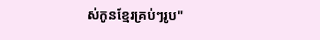ស់កូនខ្មែរគ្រប់ៗរូប"